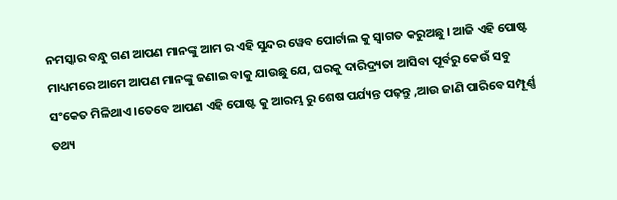ନମସ୍କାର ବନ୍ଧୁ ଗଣ ଆପଣ ମାନଙ୍କୁ ଆମ ର ଏହି ସୁନ୍ଦର ୱେବ ପୋର୍ଟାଲ କୁ ସ୍ୱାଗତ କରୁଅଛୁ । ଆଜି ଏହି ପୋଷ୍ଟ ମାଧ୍ୟମରେ ଆମେ ଆପଣ ମାନଙ୍କୁ ଜଣାଇ ବାକୁ ଯାଉଛୁ ଯେ, ଘରକୁ ଦାରିଦ୍ର୍ୟତା ଆସିବା ପୂର୍ବରୁ କେଉଁ ସବୁ ସଂକେତ ମିଳିଥାଏ ।ତେବେ ଆପଣ ଏହି ପୋଷ୍ଟ କୁ ଆରମ୍ଭ ରୁ ଶେଷ ପର୍ଯ୍ୟନ୍ତ ପଢ଼ନ୍ତୁ ,ଆଉ ଜାଣି ପାରିବେ ସମ୍ପୂର୍ଣ୍ଣ ତଥ୍ୟ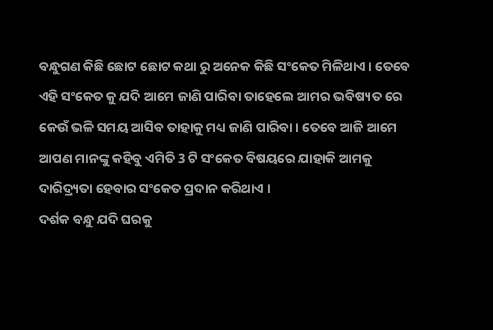ବନ୍ଧୁଗଣ କିଛି ଛୋଟ ଛୋଟ କଥା ରୁ ଅନେକ କିଛି ସଂକେତ ମିଳିଥାଏ । ତେବେ ଏହି ସଂକେତ କୁ ଯଦି ଆମେ ଜାଣି ପାରିବା ତାହେଲେ ଆମର ଭବିଷ୍ୟତ ରେ କେଉଁ ଭଳି ସମୟ ଆସିବ ତାହାକୁ ମଧ୍ୟ ଜାଣି ପାରିବା । ତେବେ ଆଜି ଆମେ ଆପଣ ମାନଙ୍କୁ କହିବୁ ଏମିତି 3 ଟି ସଂକେତ ବିଷୟରେ ଯାହାକି ଆମକୁ ଦାରିଦ୍ର୍ୟତା ହେବାର ସଂକେତ ପ୍ରଦାନ କରିଥାଏ ।
ଦର୍ଶକ ବନ୍ଧୁ ଯଦି ଘରକୁ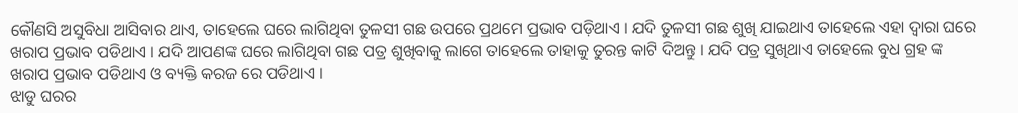କୌଣସି ଅସୁବିଧା ଆସିବାର ଥାଏ, ତାହେଲେ ଘରେ ଲାଗିଥିବା ତୁଳସୀ ଗଛ ଉପରେ ପ୍ରଥମେ ପ୍ରଭାବ ପଡ଼ିଥାଏ । ଯଦି ତୁଳସୀ ଗଛ ଶୁଖି ଯାଇଥାଏ ତାହେଲେ ଏହା ଦ୍ଵାରା ଘରେ ଖରାପ ପ୍ରଭାବ ପଡିଥାଏ । ଯଦି ଆପଣଙ୍କ ଘରେ ଲାଗିଥିବା ଗଛ ପତ୍ର ଶୁଖିବାକୁ ଲାଗେ ତାହେଲେ ତାହାକୁ ତୁରନ୍ତ କାଟି ଦିଅନ୍ତୁ । ଯଦି ପତ୍ର ସୁଖିଥାଏ ତାହେଲେ ବୁଧ ଗ୍ରହ ଙ୍କ ଖରାପ ପ୍ରଭାବ ପଡିଥାଏ ଓ ବ୍ୟକ୍ତି କରଜ ରେ ପଡିଥାଏ ।
ଝାଡୁ ଘରର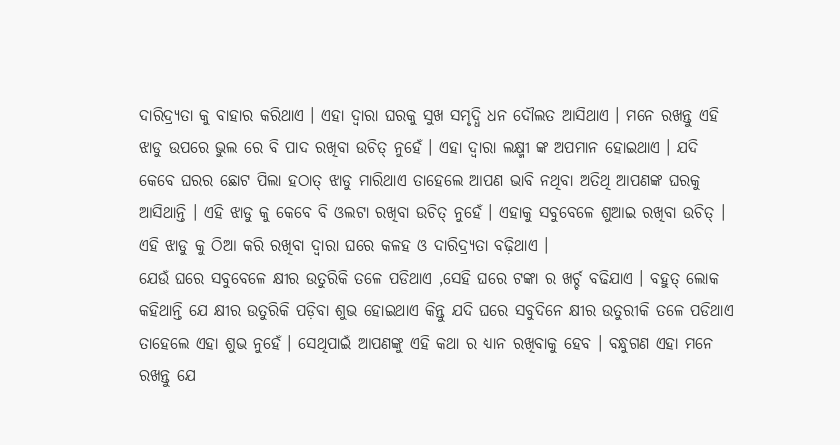ଦାରିଦ୍ର୍ୟତା କୁ ବାହାର କରିଥାଏ । ଏହା ଦ୍ଵାରା ଘରକୁ ସୁଖ ସମୃଦ୍ଧି ଧନ ଦୌଲତ ଆସିଥାଏ । ମନେ ରଖନ୍ତୁ ଏହି ଝାଡୁ ଉପରେ ଭୁଲ ରେ ବି ପାଦ ରଖିବା ଉଚିତ୍ ନୁହେଁ । ଏହା ଦ୍ଵାରା ଲକ୍ଷ୍ମୀ ଙ୍କ ଅପମାନ ହୋଇଥାଏ । ଯଦି କେବେ ଘରର ଛୋଟ ପିଲା ହଠାତ୍ ଝାଡୁ ମାରିଥାଏ ତାହେଲେ ଆପଣ ଭାବି ନଥିବା ଅତିଥି ଆପଣଙ୍କ ଘରକୁ ଆସିଥାନ୍ତି । ଏହି ଝାଡୁ କୁ କେବେ ବି ଓଲଟା ରଖିବା ଉଚିତ୍ ନୁହେଁ । ଏହାକୁ ସବୁବେଳେ ଶୁଆଇ ରଖିବା ଉଚିତ୍ । ଏହି ଝାଡୁ କୁ ଠିଆ କରି ରଖିବା ଦ୍ଵାରା ଘରେ କଳହ ଓ ଦାରିଦ୍ର୍ୟତା ବଢ଼ିଥାଏ ।
ଯେଉଁ ଘରେ ସବୁବେଳେ କ୍ଷୀର ଉତୁରିକି ତଳେ ପଡିଥାଏ ,ସେହି ଘରେ ଟଙ୍କା ର ଖର୍ଚ୍ଚ ବଢିଯାଏ । ବହୁତ୍ ଲୋକ କହିଥାନ୍ତି ଯେ କ୍ଷୀର ଉତୁରିକି ପଡ଼ିବା ଶୁଭ ହୋଇଥାଏ କିନ୍ତୁ ଯଦି ଘରେ ସବୁଦିନେ କ୍ଷୀର ଉତୁରୀକି ତଳେ ପଡିଥାଏ ତାହେଲେ ଏହା ଶୁଭ ନୁହେଁ । ସେଥିପାଇଁ ଆପଣଙ୍କୁ ଏହି କଥା ର ଧ୍ୟାନ ରଖିବାକୁ ହେବ । ବନ୍ଧୁଗଣ ଏହା ମନେ ରଖନ୍ତୁ ଯେ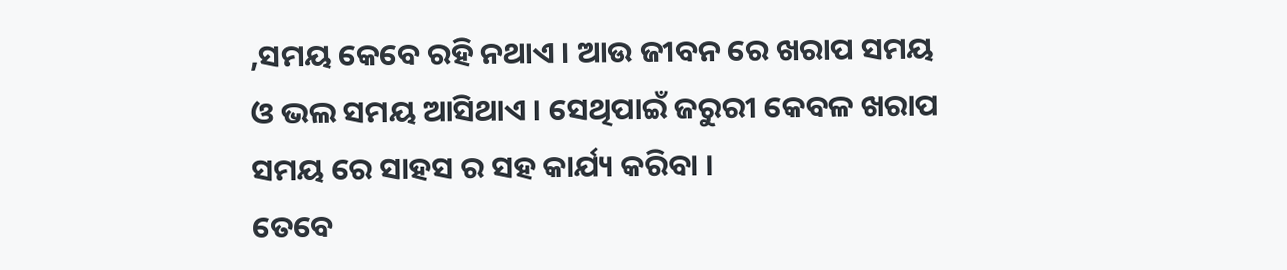,ସମୟ କେବେ ରହି ନଥାଏ । ଆଉ ଜୀବନ ରେ ଖରାପ ସମୟ ଓ ଭଲ ସମୟ ଆସିଥାଏ । ସେଥିପାଇଁ ଜରୁରୀ କେବଳ ଖରାପ ସମୟ ରେ ସାହସ ର ସହ କାର୍ଯ୍ୟ କରିବା ।
ତେବେ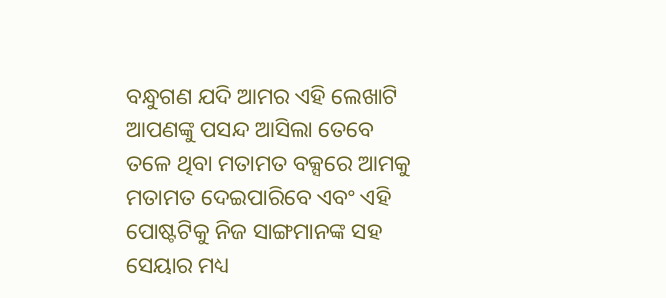ବନ୍ଧୁଗଣ ଯଦି ଆମର ଏହି ଲେଖାଟି ଆପଣଙ୍କୁ ପସନ୍ଦ ଆସିଲା ତେବେ ତଳେ ଥିବା ମତାମତ ବକ୍ସରେ ଆମକୁ ମତାମତ ଦେଇପାରିବେ ଏବଂ ଏହି ପୋଷ୍ଟଟିକୁ ନିଜ ସାଙ୍ଗମାନଙ୍କ ସହ ସେୟାର ମଧ୍ୟ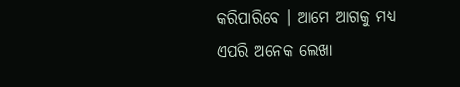କରିପାରିବେ । ଆମେ ଆଗକୁ ମଧ୍ୟ ଏପରି ଅନେକ ଲେଖା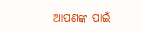ଆପଣଙ୍କ ପାଇଁ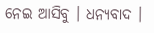ନେଇ ଆସିବୁ । ଧନ୍ୟବାଦ ।